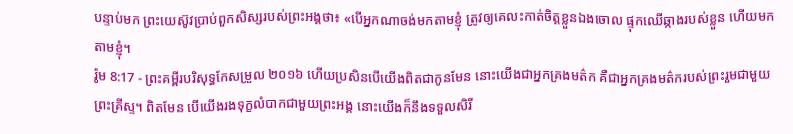បន្ទាប់មក ព្រះយេស៊ូវប្រាប់ពួកសិស្សរបស់ព្រះអង្គថា៖ «បើអ្នកណាចង់មកតាមខ្ញុំ ត្រូវឲ្យគេលះកាត់ចិត្តខ្លួនឯងចោល ផ្ទុកឈើឆ្កាងរបស់ខ្លួន ហើយមកតាមខ្ញុំ។
រ៉ូម 8:17 - ព្រះគម្ពីរបរិសុទ្ធកែសម្រួល ២០១៦ ហើយប្រសិនបើយើងពិតជាកូនមែន នោះយើងជាអ្នកគ្រងមត៌ក គឺជាអ្នកគ្រងមត៌ករបស់ព្រះរួមជាមួយព្រះគ្រីស្ទ។ ពិតមែន បើយើងរងទុក្ខលំបាកជាមួយព្រះអង្គ នោះយើងក៏នឹងទទួលសិរី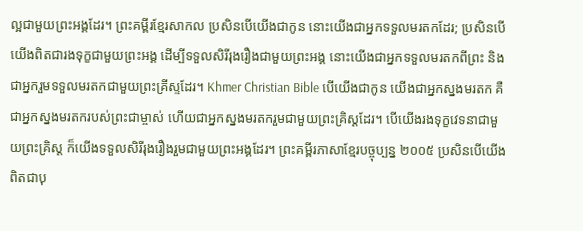ល្អជាមួយព្រះអង្គដែរ។ ព្រះគម្ពីរខ្មែរសាកល ប្រសិនបើយើងជាកូន នោះយើងជាអ្នកទទួលមរតកដែរ; ប្រសិនបើយើងពិតជារងទុក្ខជាមួយព្រះអង្គ ដើម្បីទទួលសិរីរុងរឿងជាមួយព្រះអង្គ នោះយើងជាអ្នកទទួលមរតកពីព្រះ និងជាអ្នករួមទទួលមរតកជាមួយព្រះគ្រីស្ទដែរ។ Khmer Christian Bible បើយើងជាកូន យើងជាអ្នកស្នងមរតក គឺជាអ្នកស្នងមរតករបស់ព្រះជាម្ចាស់ ហើយជាអ្នកស្នងមរតករួមជាមួយព្រះគ្រិស្ដដែរ។ បើយើងរងទុក្ខវេទនាជាមួយព្រះគ្រិស្ដ ក៏យើងទទួលសិរីរុងរឿងរួមជាមួយព្រះអង្គដែរ។ ព្រះគម្ពីរភាសាខ្មែរបច្ចុប្បន្ន ២០០៥ ប្រសិនបើយើងពិតជាបុ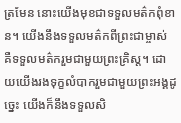ត្រមែន នោះយើងមុខជាទទួលមត៌កពុំខាន។ យើងនឹងទទួលមត៌កពីព្រះជាម្ចាស់ គឺទទួលមត៌ករួមជាមួយព្រះគ្រិស្ត។ ដោយយើងរងទុក្ខលំបាករួមជាមួយព្រះអង្គដូច្នេះ យើងក៏នឹងទទួលសិ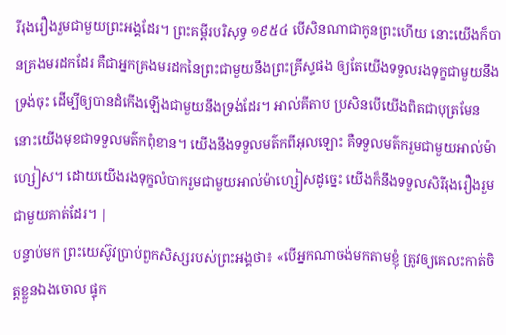រីរុងរឿងរួមជាមួយព្រះអង្គដែរ។ ព្រះគម្ពីរបរិសុទ្ធ ១៩៥៤ បើសិនណាជាកូនព្រះហើយ នោះយើងក៏បានគ្រងមរដកដែរ គឺជាអ្នកគ្រងមរដកនៃព្រះជាមួយនឹងព្រះគ្រីស្ទផង ឲ្យតែយើងទទួលរងទុក្ខជាមួយនឹងទ្រង់ចុះ ដើម្បីឲ្យបានដំកើងឡើងជាមួយនឹងទ្រង់ដែរ។ អាល់គីតាប ប្រសិនបើយើងពិតជាបុត្រមែន នោះយើងមុខជាទទួលមត៌កពុំខាន។ យើងនឹងទទួលមត៌កពីអុលឡោះ គឺទទួលមត៌ករួមជាមួយអាល់ម៉ាហ្សៀស។ ដោយយើងរងទុក្ខលំបាករួមជាមួយអាល់ម៉ាហ្សៀសដូច្នេះ យើងក៏នឹងទទួលសិរីរុងរឿងរួមជាមួយគាត់ដែរ។ |
បន្ទាប់មក ព្រះយេស៊ូវប្រាប់ពួកសិស្សរបស់ព្រះអង្គថា៖ «បើអ្នកណាចង់មកតាមខ្ញុំ ត្រូវឲ្យគេលះកាត់ចិត្តខ្លួនឯងចោល ផ្ទុក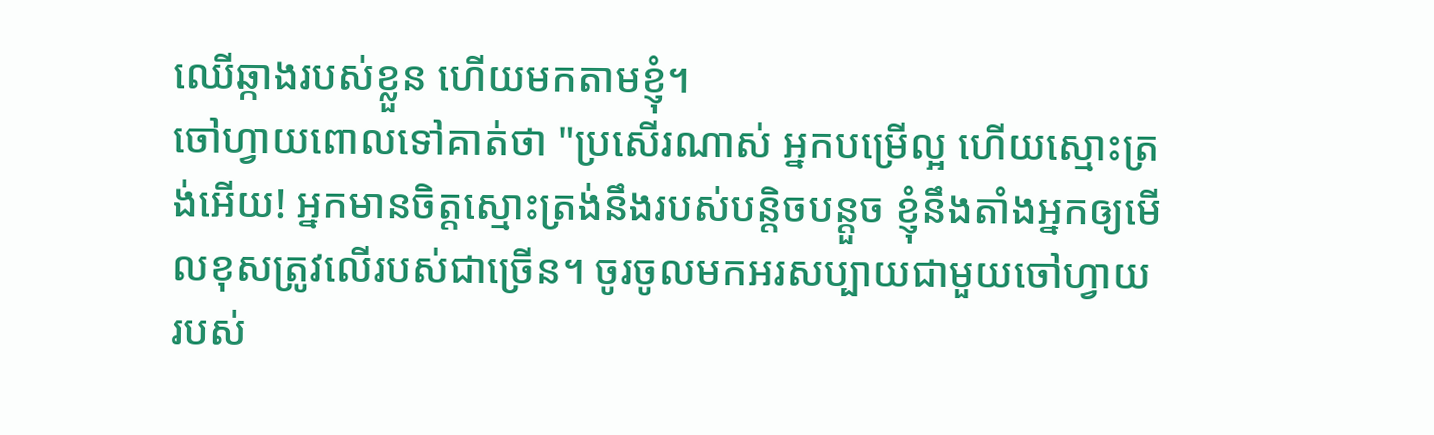ឈើឆ្កាងរបស់ខ្លួន ហើយមកតាមខ្ញុំ។
ចៅហ្វាយពោលទៅគាត់ថា "ប្រសើរណាស់ អ្នកបម្រើល្អ ហើយស្មោះត្រង់អើយ! អ្នកមានចិត្តស្មោះត្រង់នឹងរបស់បន្តិចបន្តួច ខ្ញុំនឹងតាំងអ្នកឲ្យមើលខុសត្រូវលើរបស់ជាច្រើន។ ចូរចូលមកអរសប្បាយជាមួយចៅហ្វាយរបស់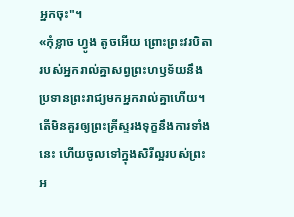អ្នកចុះ"។
«កុំខ្លាច ហ្វូង តូចអើយ ព្រោះព្រះវរបិតារបស់អ្នករាល់គ្នាសព្វព្រះហឫទ័យនឹងប្រទានព្រះរាជ្យមកអ្នករាល់គ្នាហើយ។
តើមិនគួរឲ្យព្រះគ្រីស្ទរងទុក្ខនឹងការទាំងនេះ ហើយចូលទៅក្នុងសិរីល្អរបស់ព្រះអ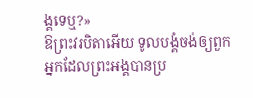ង្គទេឬ?»
ឱព្រះវរបិតាអើយ ទូលបង្គំចង់ឲ្យពួកអ្នកដែលព្រះអង្គបានប្រ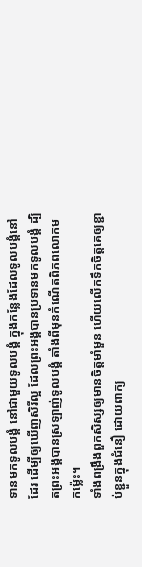ទានមកទូលបង្គំ នៅជាមួយទូលបង្គំ ក្នុងកន្លែងដែលទូលបង្គំនៅដែរ ដើម្បីឲ្យឃើញសិរីល្អ ដែលព្រះអង្គបានប្រទានមកទូលបង្គំ ដ្បិតព្រះអង្គបានស្រឡាញ់ទូលបង្គំ តាំងពីមុនកំណើតពិភពលោកមកម៉្លេះ។
ទាំងពង្រឹងពួកសិស្សឲ្យមានចិត្តមាំមួន ហើយលើកទឹកចិត្តគេឲ្យខ្ជាប់ខ្ជួនក្នុងជំនឿ ដោយពាក្យ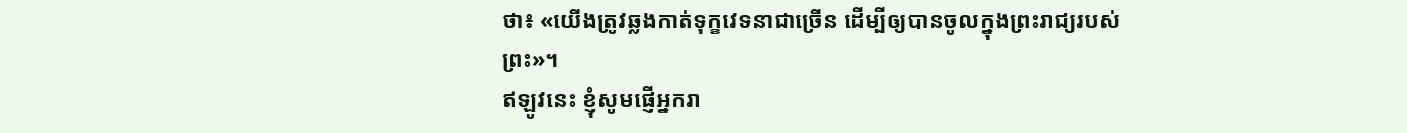ថា៖ «យើងត្រូវឆ្លងកាត់ទុក្ខវេទនាជាច្រើន ដើម្បីឲ្យបានចូលក្នុងព្រះរាជ្យរបស់ព្រះ»។
ឥឡូវនេះ ខ្ញុំសូមផ្ញើអ្នករា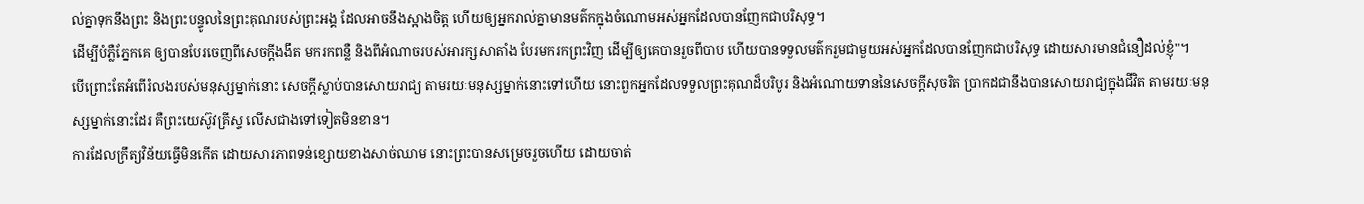ល់គ្នាទុកនឹងព្រះ និងព្រះបន្ទូលនៃព្រះគុណរបស់ព្រះអង្គ ដែលអាចនឹងស្អាងចិត្ត ហើយឲ្យអ្នករាល់គ្នាមានមត៌កក្នុងចំណោមអស់អ្នកដែលបានញែកជាបរិសុទ្ធ។
ដើម្បីបំភ្លឺភ្នែកគេ ឲ្យបានបែរចេញពីសេចក្តីងងឹត មករកពន្លឺ និងពីអំណាចរបស់អារក្សសាតាំង បែរមករកព្រះវិញ ដើម្បីឲ្យគេបានរួចពីបាប ហើយបានទទួលមត៌ករួមជាមួយអស់អ្នកដែលបានញែកជាបរិសុទ្ធ ដោយសារមានជំនឿដល់ខ្ញុំ"។
បើព្រោះតែអំពើរំលងរបស់មនុស្សម្នាក់នោះ សេចក្តីស្លាប់បានសោយរាជ្យ តាមរយៈមនុស្សម្នាក់នោះទៅហើយ នោះពួកអ្នកដែលទទួលព្រះគុណដ៏បរិបូរ និងអំណោយទាននៃសេចក្តីសុចរិត ប្រាកដជានឹងបានសោយរាជ្យក្នុងជីវិត តាមរយៈមនុស្សម្នាក់នោះដែរ គឺព្រះយេស៊ូវគ្រីស្ទ លើសជាងទៅទៀតមិនខាន។
ការដែលក្រឹត្យវិន័យធ្វើមិនកើត ដោយសារភាពទន់ខ្សោយខាងសាច់ឈាម នោះព្រះបានសម្រេចរួចហើយ ដោយចាត់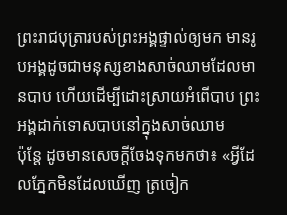ព្រះរាជបុត្រារបស់ព្រះអង្គផ្ទាល់ឲ្យមក មានរូបអង្គដូចជាមនុស្សខាងសាច់ឈាមដែលមានបាប ហើយដើម្បីដោះស្រាយអំពើបាប ព្រះអង្គដាក់ទោសបាបនៅក្នុងសាច់ឈាម
ប៉ុន្តែ ដូចមានសេចក្តីចែងទុកមកថា៖ «អ្វីដែលភ្នែកមិនដែលឃើញ ត្រចៀក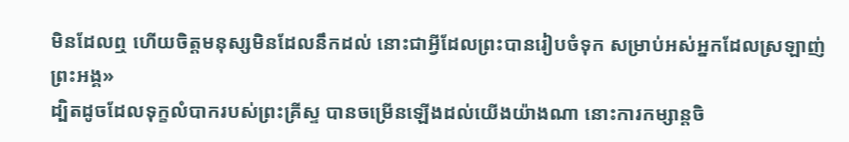មិនដែលឮ ហើយចិត្តមនុស្សមិនដែលនឹកដល់ នោះជាអ្វីដែលព្រះបានរៀបចំទុក សម្រាប់អស់អ្នកដែលស្រឡាញ់ព្រះអង្គ»
ដ្បិតដូចដែលទុក្ខលំបាករបស់ព្រះគ្រីស្ទ បានចម្រើនឡើងដល់យើងយ៉ាងណា នោះការកម្សាន្តចិ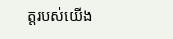ត្តរបស់យើង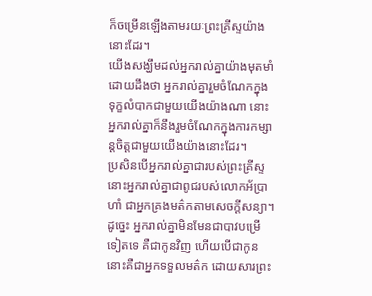ក៏ចម្រើនឡើងតាមរយៈព្រះគ្រីស្ទយ៉ាងនោះដែរ។
យើងសង្ឃឹមដល់អ្នករាល់គ្នាយ៉ាងមុតមាំ ដោយដឹងថា អ្នករាល់គ្នារួមចំណែកក្នុងទុក្ខលំបាកជាមួយយើងយ៉ាងណា នោះអ្នករាល់គ្នាក៏នឹងរួមចំណែកក្នុងការកម្សាន្តចិត្តជាមួយយើងយ៉ាងនោះដែរ។
ប្រសិនបើអ្នករាល់គ្នាជារបស់ព្រះគ្រីស្ទ នោះអ្នករាល់គ្នាជាពូជរបស់លោកអ័ប្រាហាំ ជាអ្នកគ្រងមត៌កតាមសេចក្ដីសន្យា។
ដូច្នេះ អ្នករាល់គ្នាមិនមែនជាបាវបម្រើទៀតទេ គឺជាកូនវិញ ហើយបើជាកូន នោះគឺជាអ្នកទទួលមត៌ក ដោយសារព្រះ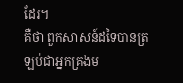ដែរ។
គឺថា ពួកសាសន៍ដទៃបានត្រឡប់ជាអ្នកគ្រងម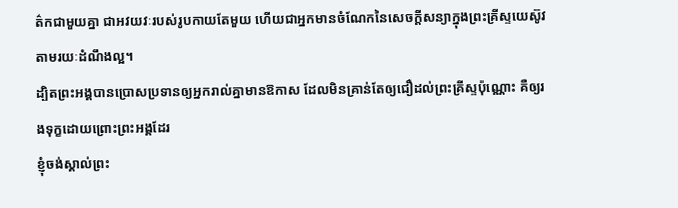ត៌កជាមួយគ្នា ជាអវយវៈរបស់រូបកាយតែមួយ ហើយជាអ្នកមានចំណែកនៃសេចក្តីសន្យាក្នុងព្រះគ្រីស្ទយេស៊ូវ តាមរយៈដំណឹងល្អ។
ដ្បិតព្រះអង្គបានប្រោសប្រទានឲ្យអ្នករាល់គ្នាមានឱកាស ដែលមិនគ្រាន់តែឲ្យជឿដល់ព្រះគ្រីស្ទប៉ុណ្ណោះ គឺឲ្យរងទុក្ខដោយព្រោះព្រះអង្គដែរ
ខ្ញុំចង់ស្គាល់ព្រះ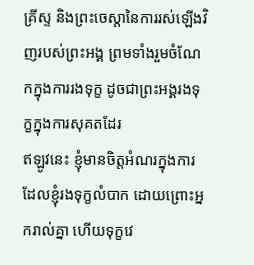គ្រីស្ទ និងព្រះចេស្តានៃការរស់ឡើងវិញរបស់ព្រះអង្គ ព្រមទាំងរួមចំណែកក្នុងការរងទុក្ខ ដូចជាព្រះអង្គរងទុក្ខក្នុងការសុគតដែរ
ឥឡូវនេះ ខ្ញុំមានចិត្តអំណរក្នុងការដែលខ្ញុំរងទុក្ខលំបាក ដោយព្រោះអ្នករាល់គ្នា ហើយទុក្ខវេ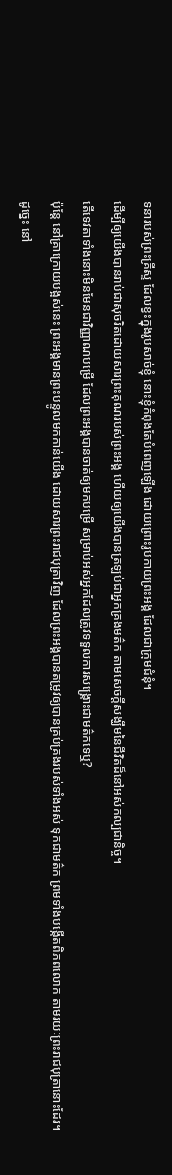ទនារបស់ព្រះគ្រីស្ទ ដែលខ្វះក្នុងរូបសាច់ខ្ញុំ នោះខ្ញុំកំពុងតែបំពេញឡើង ដោយព្រោះរូបកាយព្រះអង្គ ដែលជាក្រុមជំនុំ។
ដើម្បីឲ្យយើងបានរាប់ជាសុចរិតដោយសារព្រះគុណរបស់ព្រះអង្គ ហើយឲ្យយើងបានត្រឡប់ជាអ្នកគ្រងមត៌ក តាមសេចក្ដីសង្ឃឹមនៃជីវិតដ៏នៅអស់កល្បជានិច្ច។
តើទេវតាទាំងនោះមិនមែនជាវិញ្ញាណបម្រើ ដែលព្រះអង្គបានចាត់ឲ្យមកបម្រើ សម្រាប់អស់អ្នកដែលត្រូវទទួលការសង្គ្រោះជាមត៌កទេឬ?
ប៉ុន្តែ នៅគ្រាក្រោយបង្អស់នេះ ព្រះអង្គមានព្រះបន្ទូលមកកាន់យើង ដោយសារព្រះរាជបុត្រាវិញ ដែលព្រះអង្គបានតម្រូវឲ្យបានគ្រប់គ្រងរបស់ទាំងអស់ ទុកជាមត៌ក ព្រមទាំងបង្កើតពិភពលោក តាមរយៈព្រះរាជបុត្រានោះដែរ។
ដូច្នេះ នៅ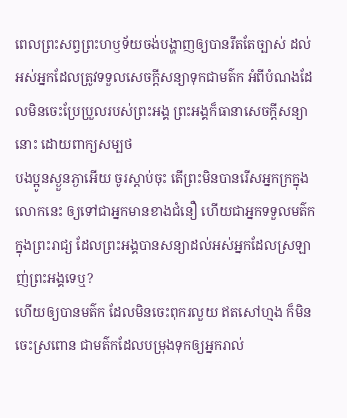ពេលព្រះសព្វព្រះហឫទ័យចង់បង្ហាញឲ្យបានរឹតតែច្បាស់ ដល់អស់អ្នកដែលត្រូវទទួលសេចក្ដីសន្យាទុកជាមត៌ក អំពីបំណងដែលមិនចេះប្រែប្រួលរបស់ព្រះអង្គ ព្រះអង្គក៏ធានាសេចក្ដីសន្យានោះ ដោយពាក្យសម្បថ
បងប្អូនស្ងួនភ្ងាអើយ ចូរស្តាប់ចុះ តើព្រះមិនបានរើសអ្នកក្រក្នុងលោកនេះ ឲ្យទៅជាអ្នកមានខាងជំនឿ ហើយជាអ្នកទទួលមត៌កក្នុងព្រះរាជ្យ ដែលព្រះអង្គបានសន្យាដល់អស់អ្នកដែលស្រឡាញ់ព្រះអង្គទេឬ?
ហើយឲ្យបានមត៌ក ដែលមិនចេះពុករលួយ ឥតសៅហ្មង ក៏មិនចេះស្រពោន ជាមត៌កដែលបម្រុងទុកឲ្យអ្នករាល់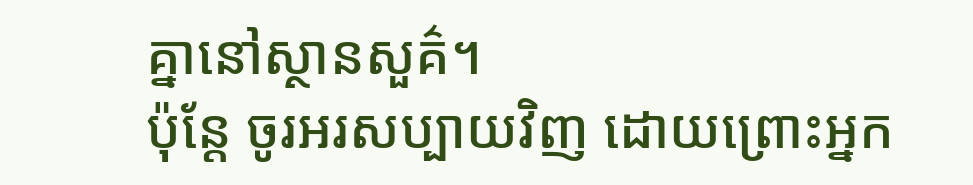គ្នានៅស្ថានសួគ៌។
ប៉ុន្តែ ចូរអរសប្បាយវិញ ដោយព្រោះអ្នក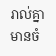រាល់គ្នាមានចំ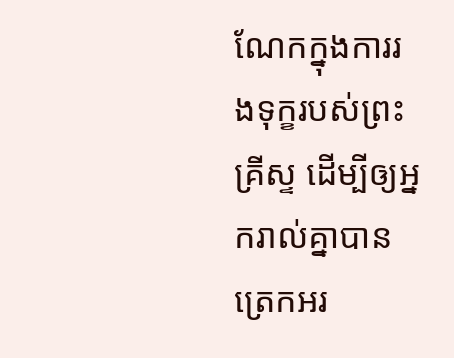ណែកក្នុងការរងទុក្ខរបស់ព្រះគ្រីស្ទ ដើម្បីឲ្យអ្នករាល់គ្នាបានត្រេកអរ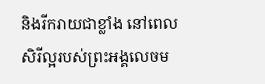និងរីករាយជាខ្លាំង នៅពេលសិរីល្អរបស់ព្រះអង្គលេចម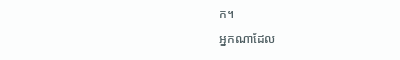ក។
អ្នកណាដែល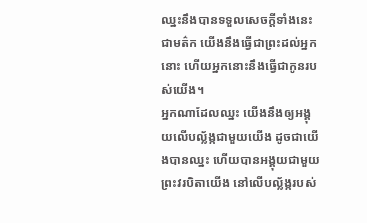ឈ្នះនឹងបានទទួលសេចក្ដីទាំងនេះជាមត៌ក យើងនឹងធ្វើជាព្រះដល់អ្នកនោះ ហើយអ្នកនោះនឹងធ្វើជាកូនរបស់យើង។
អ្នកណាដែលឈ្នះ យើងនឹងឲ្យអង្គុយលើបល្ល័ង្កជាមួយយើង ដូចជាយើងបានឈ្នះ ហើយបានអង្គុយជាមួយព្រះវរបិតាយើង នៅលើបល្ល័ង្ករបស់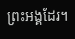ព្រះអង្គដែរ។